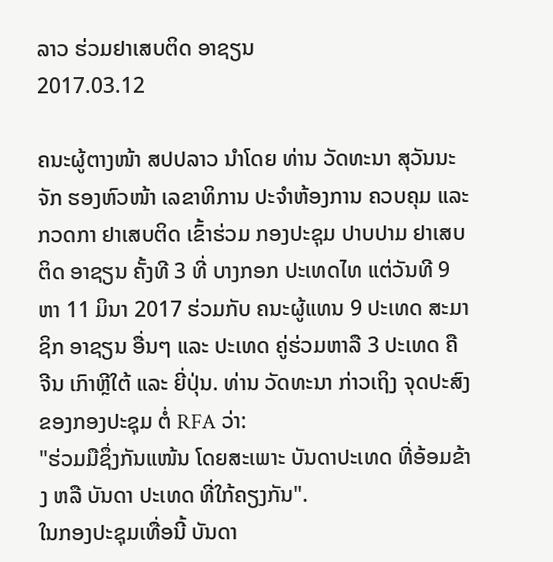ລາວ ຮ່ວມຢາເສບຕິດ ອາຊຽນ
2017.03.12

ຄນະຜູ້ຕາງໜ້າ ສປປລາວ ນຳໂດຍ ທ່ານ ວັດທະນາ ສຸວັນນະຈັກ ຮອງຫົວໜ້າ ເລຂາທິການ ປະຈຳຫ້ອງການ ຄວບຄຸມ ແລະ ກວດກາ ຢາເສບຕິດ ເຂົ້າຮ່ວມ ກອງປະຊຸມ ປາບປາມ ຢາເສບຕິດ ອາຊຽນ ຄັ້ງທີ 3 ທີ່ ບາງກອກ ປະເທດໄທ ແຕ່ວັນທີ 9 ຫາ 11 ມິນາ 2017 ຮ່ວມກັບ ຄນະຜູ້ແທນ 9 ປະເທດ ສະມາຊິກ ອາຊຽນ ອື່ນໆ ແລະ ປະເທດ ຄູ່ຮ່ວມຫາລື 3 ປະເທດ ຄື ຈີນ ເກົາຫຼີໃຕ້ ແລະ ຍີ່ປຸ່ນ. ທ່ານ ວັດທະນາ ກ່າວເຖິງ ຈຸດປະສົງ ຂອງກອງປະຊຸມ ຕໍ່ RFA ວ່າ:
"ຮ່ວມມືຊຶ່ງກັນແໜ້ນ ໂດຍສະເພາະ ບັນດາປະເທດ ທີ່ອ້ອມຂ້າງ ຫລື ບັນດາ ປະເທດ ທີ່ໃກ້ຄຽງກັນ".
ໃນກອງປະຊຸມເທື່ອນີ້ ບັນດາ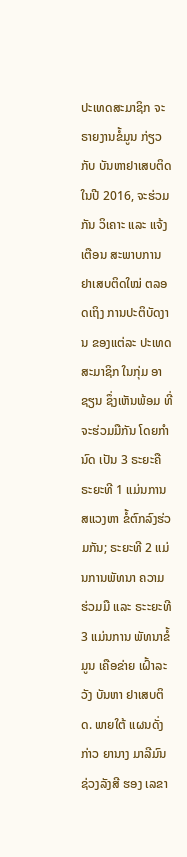ປະເທດສະມາຊິກ ຈະຣາຍງານຂໍ້ມູນ ກ່ຽວກັບ ບັນຫາຢາເສບຕິດ ໃນປີ 2016, ຈະຮ່ວມກັນ ວິເຄາະ ແລະ ແຈ້ງເຕືອນ ສະພາບການ ຢາເສບຕິດໃໝ່ ຕລອດເຖິງ ການປະຕິບັດງານ ຂອງແຕ່ລະ ປະເທດ ສະມາຊິກ ໃນກຸ່ມ ອາຊຽນ ຊຶ່ງເຫັນພ້ອມ ທີ່ຈະຮ່ວມມືກັນ ໂດຍກຳນົດ ເປັນ 3 ຣະຍະຄື ຣະຍະທີ 1 ແມ່ນການສແວງຫາ ຂໍ້ຕົກລົງຮ່ວມກັນ; ຣະຍະທີ 2 ແມ່ນການພັທນາ ຄວາມ ຮ່ວມມື ແລະ ຣະະຍະທີ 3 ແມ່ນການ ພັທນາຂໍ້ມູນ ເຄືອຂ່າຍ ເຝົ້າລະວັງ ບັນຫາ ຢາເສບຕິດ. ພາຍໃຕ້ ແຜນດັ່ງກ່າວ ຍານາງ ມາລີມົນ ຊ່ວງລັງສີ ຮອງ ເລຂາ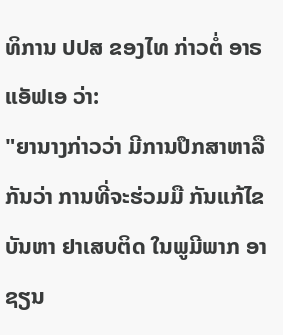ທິການ ປປສ ຂອງໄທ ກ່າວຕໍ່ ອາຣແອັຟເອ ວ່າ:
"ຍານາງກ່າວວ່າ ມີການປຶກສາຫາລືກັນວ່າ ການທີ່ຈະຮ່ວມມື ກັນແກ້ໄຂ ບັນຫາ ຢາເສບຕິດ ໃນພູມີພາກ ອາຊຽນ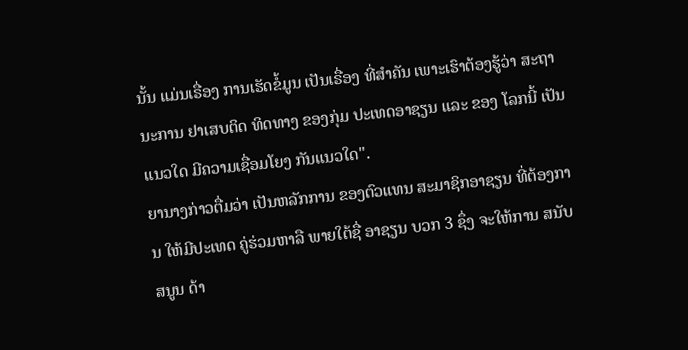ນັ້ນ ແມ່ນເຣື່ອງ ການເຮັດຂໍ້ມູນ ເປັນເຣື່ອງ ທີ່ສຳຄັນ ເພາະເຮົາຕ້ອງຮູ້ວ່າ ສະຖານະການ ຢາເສບຕິດ ທິດທາງ ຂອງກຸ່ມ ປະເທດອາຊຽນ ແລະ ຂອງ ໂລກນີ້ ເປັນແນວໃດ ມີຄວາມເຊື່ອມໂຍງ ກັນແນວໃດ".
ຍານາງກ່າວຕື່ມວ່າ ເປັນຫລັກການ ຂອງຕົວແທນ ສະມາຊິກອາຊຽນ ທີ່ຕ້ອງການ ໃຫ້ມີປະເທດ ຄູ່ຮ່ວມຫາລື ພາຍໃຕ້ຊື່ ອາຊຽນ ບວກ 3 ຊຶ່ງ ຈະໃຫ້ການ ສນັບສນູນ ດ້າ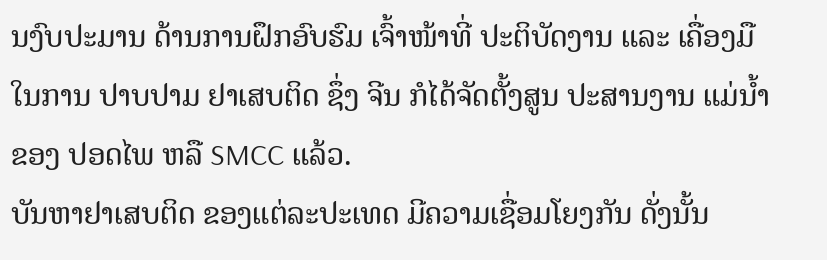ນງົບປະມານ ດ້ານການຝຶກອົບຮົມ ເຈົ້າໜ້າທີ່ ປະຕິບັດງານ ແລະ ເຄື່ອງມື ໃນການ ປາບປາມ ຢາເສບຕິດ ຊຶ່ງ ຈີນ ກໍໄດ້ຈັດຕັ້ງສູນ ປະສານງານ ແມ່ນ້ຳຂອງ ປອດໄພ ຫລື SMCC ແລ້ວ.
ບັນຫາຢາເສບຕິດ ຂອງແຕ່ລະປະເທດ ມີຄວາມເຊື່ອມໂຍງກັນ ດັ່ງນັ້ນ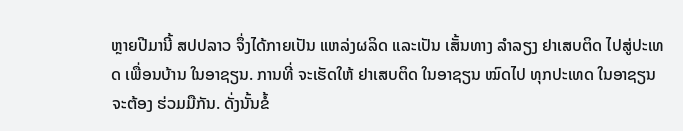ຫຼາຍປີມານີ້ ສປປລາວ ຈຶ່ງໄດ້ກາຍເປັນ ແຫລ່ງຜລິດ ແລະເປັນ ເສັ້ນທາງ ລຳລຽງ ຢາເສບຕິດ ໄປສູ່ປະເທດ ເພື່ອນບ້ານ ໃນອາຊຽນ. ການທີ່ ຈະເຮັດໃຫ້ ຢາເສບຕິດ ໃນອາຊຽນ ໝົດໄປ ທຸກປະເທດ ໃນອາຊຽນ ຈະຕ້ອງ ຮ່ວມມືກັນ. ດັ່ງນັ້ນຂໍ້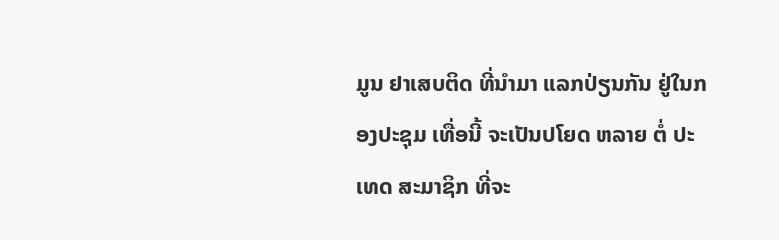ມູນ ຢາເສບຕິດ ທີ່ນຳມາ ແລກປ່ຽນກັນ ຢູ່ໃນກອງປະຊຸມ ເທື່ອນີ້ ຈະເປັນປໂຍດ ຫລາຍ ຕໍ່ ປະເທດ ສະມາຊິກ ທີ່ຈະ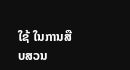ໃຊ້ ໃນການສືບສວນ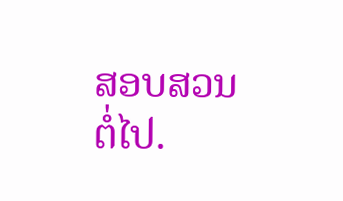ສອບສວນ ຕໍ່ໄປ.